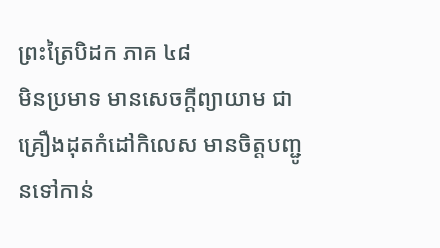ព្រះត្រៃបិដក ភាគ ៤៨
មិនប្រមាទ មានសេចក្ដីព្យាយាម ជាគ្រឿងដុតកំដៅកិលេស មានចិត្តបញ្ជូនទៅកាន់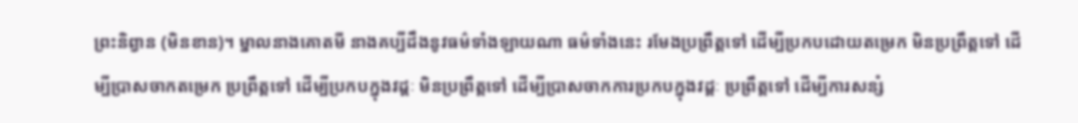ព្រះនិព្វាន (មិនខាន)។ ម្នាលនាងគោតមី នាងគប្បីដឹងនូវធម៌ទាំងឡាយណា ធម៌ទាំងនេះ រមែងប្រព្រឹត្តទៅ ដើម្បីប្រកបដោយតម្រេក មិនប្រព្រឹត្តទៅ ដើម្បីប្រាសចាកតម្រេក ប្រព្រឹត្តទៅ ដើម្បីប្រកបក្នុងវដ្តៈ មិនប្រព្រឹត្តទៅ ដើម្បីប្រាសចាកការប្រកបក្នុងវដ្ដៈ ប្រព្រឹត្តទៅ ដើម្បីការសន្សំ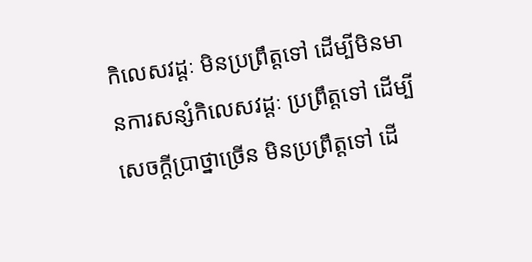កិលេសវដ្ដៈ មិនប្រព្រឹត្តទៅ ដើម្បីមិនមានការសន្សំកិលេសវដ្ដៈ ប្រព្រឹត្តទៅ ដើម្បីសេចក្ដីប្រាថ្នាច្រើន មិនប្រព្រឹត្តទៅ ដើ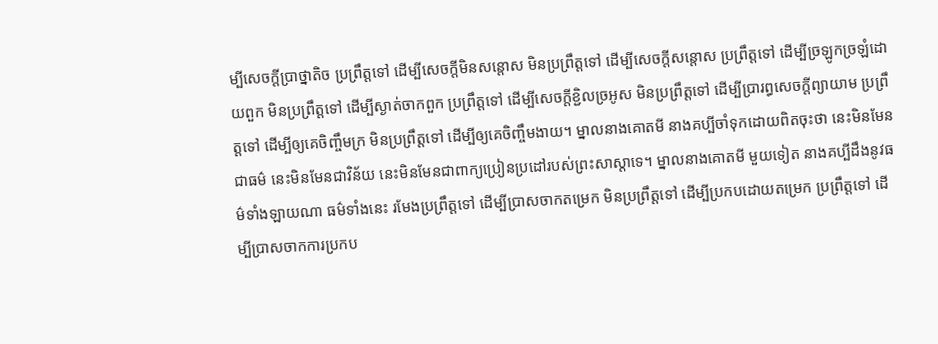ម្បីសេចក្ដីប្រាថ្នាតិច ប្រព្រឹត្តទៅ ដើម្បីសេចក្ដីមិនសន្ដោស មិនប្រព្រឹត្តទៅ ដើម្បីសេចក្ដីសន្ដោស ប្រព្រឹត្តទៅ ដើម្បីច្រឡូកច្រឡំដោយពួក មិនប្រព្រឹត្តទៅ ដើម្បីស្ងាត់ចាកពួក ប្រព្រឹត្តទៅ ដើម្បីសេចក្ដីខ្ជិលច្រអូស មិនប្រព្រឹត្តទៅ ដើម្បីប្រារព្ធសេចក្ដីព្យាយាម ប្រព្រឹត្តទៅ ដើម្បីឲ្យគេចិញ្ចឹមក្រ មិនប្រព្រឹត្តទៅ ដើម្បីឲ្យគេចិញ្ចឹមងាយ។ ម្នាលនាងគោតមី នាងគប្បីចាំទុកដោយពិតចុះថា នេះមិនមែនជាធម៌ នេះមិនមែនជាវិន័យ នេះមិនមែនជាពាក្យប្រៀនប្រដៅរបស់ព្រះសាស្ដាទេ។ ម្នាលនាងគោតមី មួយទៀត នាងគប្បីដឹងនូវធម៌ទាំងឡាយណា ធម៌ទាំងនេះ រមែងប្រព្រឹត្តទៅ ដើម្បីប្រាសចាកតម្រេក មិនប្រព្រឹត្តទៅ ដើម្បីប្រកបដោយតម្រេក ប្រព្រឹត្តទៅ ដើម្បីប្រាសចាកការប្រកប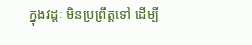ក្នុងវដ្តៈ មិនប្រព្រឹត្តទៅ ដើម្បី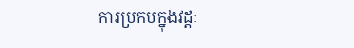ការប្រកបក្នុងវដ្ដៈ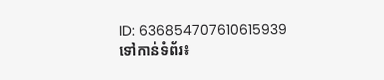ID: 636854707610615939
ទៅកាន់ទំព័រ៖